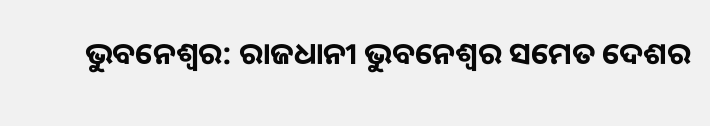ଭୁବନେଶ୍ବର: ରାଜଧାନୀ ଭୁବନେଶ୍ବର ସମେତ ଦେଶର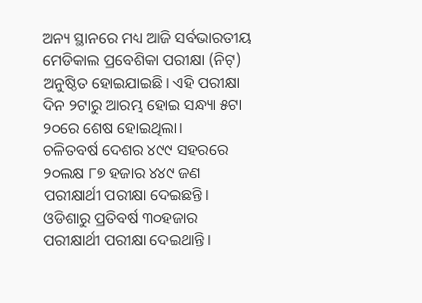ଅନ୍ୟ ସ୍ଥାନରେ ମଧ୍ୟ ଆଜି ସର୍ବଭାରତୀୟ ମେଡିକାଲ ପ୍ରବେଶିକା ପରୀକ୍ଷା (ନିଟ୍) ଅନୁଷ୍ଠିତ ହୋଇଯାଇଛି। ଏହି ପରୀକ୍ଷା ଦିନ ୨ଟାରୁ ଆରମ୍ଭ ହୋଇ ସନ୍ଧ୍ୟା ୫ଟା ୨୦ରେ ଶେଷ ହୋଇଥିଲା।
ଚଳିତବର୍ଷ ଦେଶର ୪୯୯ ସହରରେ ୨୦ଲକ୍ଷ ୮୭ ହଜାର ୪୪୯ ଜଣ ପରୀକ୍ଷାର୍ଥୀ ପରୀକ୍ଷା ଦେଇଛନ୍ତି। ଓଡିଶାରୁ ପ୍ରତିବର୍ଷ ୩୦ହଜାର ପରୀକ୍ଷାର୍ଥୀ ପରୀକ୍ଷା ଦେଇଥାନ୍ତି।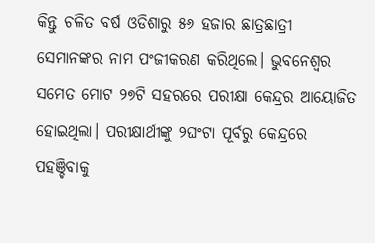କିନ୍ତୁ ଚଳିତ ବର୍ଷ ଓଡିଶାରୁ ୫୬ ହଜାର ଛାତ୍ରଛାତ୍ରୀ ସେମାନଙ୍କର ନାମ ପଂଜୀକରଣ କରିଥିଲେ। ଭୁବନେଶ୍ୱର ସମେତ ମୋଟ ୨୭ଟି ସହରରେ ପରୀକ୍ଷା କେନ୍ଦ୍ରର ଆୟୋଜିତ ହୋଇଥିଲା। ପରୀକ୍ଷାର୍ଥୀଙ୍କୁ ୨ଘଂଟା ପୂର୍ବରୁ କେନ୍ଦ୍ରରେ ପହଞ୍ଚିବାକୁ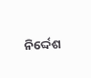ନିର୍ଦ୍ଦେଶ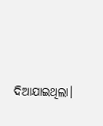ଦିଆଯାଇଥିଲା।